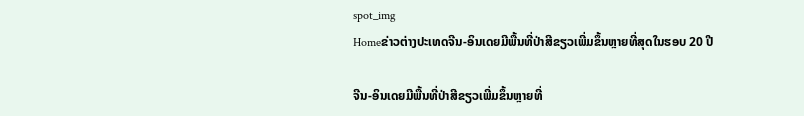spot_img
Homeຂ່າວຕ່າງປະເທດຈີນ-ອິນເດຍມີພື້ນທີ່ປ່າສີຂຽວເພີ່ມຂຶ້ນຫຼາຍທີ່ສຸດໃນຮອບ 20 ປີ

ຈີນ-ອິນເດຍມີພື້ນທີ່ປ່າສີຂຽວເພີ່ມຂຶ້ນຫຼາຍທີ່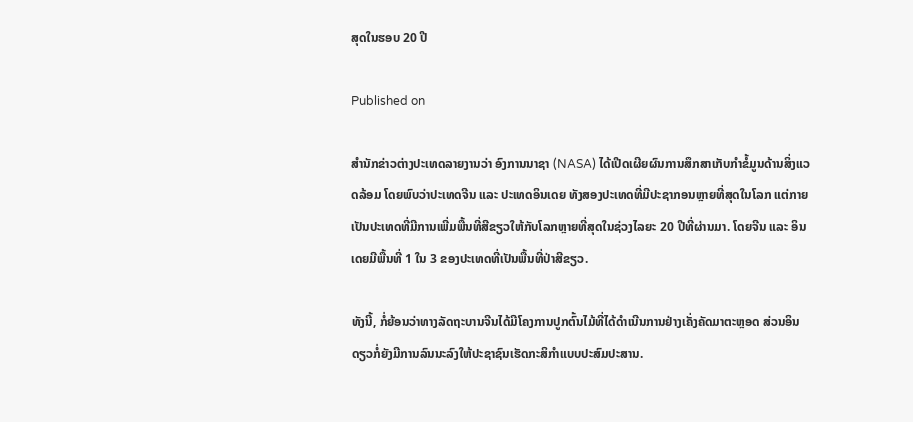ສຸດໃນຮອບ 20 ປີ

Published on

ສຳນັກຂ່າວຕ່າງປະເທດລາຍງານວ່າ ອົງການນາຊາ (NASA) ໄດ້ເປີດເຜີຍຜົນການສຶກສາເກັບກຳຂໍ້ມູນດ້ານສິ່ງແວດລ້ອມ ໂດຍພົບວ່າປະເທດຈີນ ແລະ ປະເທດອິນເດຍ ທັງສອງປະເທດທີ່ມີປະຊາກອນຫຼາຍທີ່ສຸດໃນໂລກ ແຕ່ກາຍເປັນປະເທດທີ່ມີການເພີ່ມພື້ນທີ່ສີຂຽວໃຫ້ກັບໂລກຫຼາຍທີ່ສຸດໃນຊ່ວງໄລຍະ 20 ປີທີ່ຜ່ານມາ. ໂດຍຈີນ ແລະ ອິນເດຍມີພື້ນທີ່ 1 ໃນ 3 ຂອງປະເທດທີ່ເປັນພື້ນທີ່ປ່າສີຂຽວ.

ທັງນີ້, ກໍ່ຍ້ອນວ່າທາງລັດຖະບານຈີນໄດ້ມີໂຄງການປູກຕົ້ນໄມ້ທີ່ໄດ້ດຳເນີນການຢ່າງເຄັ່ງຄັດມາຕະຫຼອດ ສ່ວນອິນດຽວກໍ່ຍັງມີການລົນນະລົງໃຫ້ປະຊາຊົນເຮັດກະສິກຳແບບປະສົມປະສານ.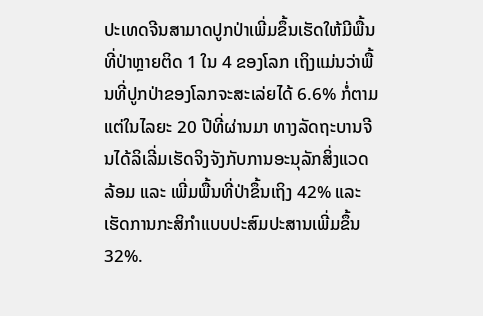ປະເທດຈີນສາມາດປູກປ່າເພີ່ມຂຶ້ນເຮັດໃຫ້ມີພື້ນທີ່ປ່າຫຼາຍຕິດ 1 ໃນ 4 ຂອງໂລກ ເຖິງແມ່ນວ່າພື້ນທີ່ປູກປ່າຂອງໂລກຈະສະເລ່ຍໄດ້ 6.6% ກໍ່ຕາມ ແຕ່ໃນໄລຍະ 20 ປີທີ່ຜ່ານມາ ທາງລັດຖະບານຈີນໄດ້ລິເລີ່ມເຮັດຈິງຈັງກັບການອະນຸລັກສິ່ງແວດລ້ອມ ແລະ ເພີ່ມພື້ນທີ່ປ່າຂຶ້ນເຖິງ 42% ແລະ ເຮັດການກະສິກຳແບບປະສົມປະສານເພີ່ມຂຶ້ນ 32%.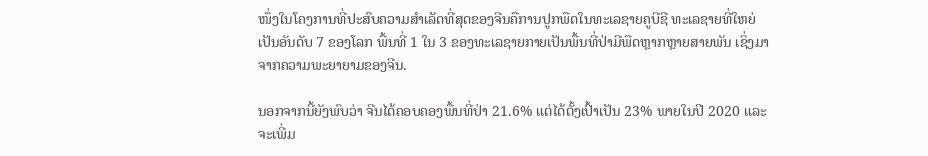ໜຶ່ງໃນໂຄງການທີ່ປະສົບຄວາມສຳເລັດທີ່ສຸດຂອງຈີນຄືການປູກພືດໃນທະເລຊາຍຄູບີຊີ ທະເລຊາຍທີ່ໃຫຍ່ເປັນອັນດັບ 7 ຂອງໂລກ ພື້ນທີ່ 1 ໃນ 3 ຂອງທະເລຊາຍກາຍເປັນພື້ນທີ່ປ່າມີພືດຫຼາກຫຼາຍສາຍພັນ ເຊິ່ງມາຈາກຄວາມພະຍາຍາມຂອງຈີນ.

ນອກຈາກນີ້ຍັງພົບວ່າ ຈີນໄດ້ຄອບຄອງພື້ນທີ່ປ່າ 21.6% ແຕ່ໄດ້ຕັ້ງເປົ້າເປັນ 23% ພາຍໃນປີ 2020 ແລະ ຈະເພີ່ມ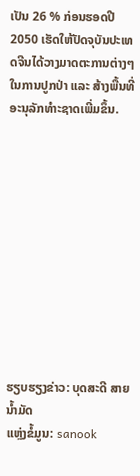ເປັນ 26 % ກ່ອນຮອດປີ 2050 ເຮັດໃຫ້ປັດຈຸບັນປະເທດຈີນໄດ້ວາງມາດຕະການຕ່າງໆໃນການປູກປ່າ ແລະ ສ້າງພື້ນທີ່ອະນຸລັກທຳະຊາດເພີ່ມຂຶ້ນ.











ຮຽບຮຽງຂ່າວ: ບຸດສະດີ ສາຍນໍ້າມັດ
ແຫຼ່ງຂໍ້ມູນ: sanook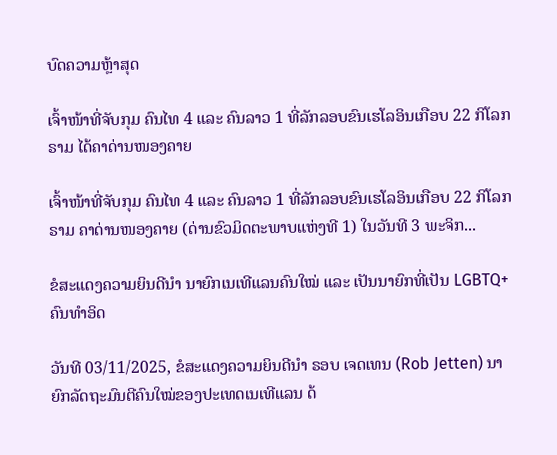ບົດຄວາມຫຼ້າສຸດ

ເຈົ້າໜ້າທີ່ຈັບກຸມ ຄົນໄທ 4 ແລະ ຄົນລາວ 1 ທີ່ລັກລອບຂົນເຮໂລອິນເກືອບ 22 ກິໂລກຣາມ ໄດ້ຄາດ່ານໜອງຄາຍ

ເຈົ້າໜ້າທີ່ຈັບກຸມ ຄົນໄທ 4 ແລະ ຄົນລາວ 1 ທີ່ລັກລອບຂົນເຮໂລອິນເກືອບ 22 ກິໂລກຣາມ ຄາດ່ານໜອງຄາຍ (ດ່ານຂົວມິດຕະພາບແຫ່ງທີ 1) ໃນວັນທີ 3 ພະຈິກ...

ຂໍສະແດງຄວາມຍິນດີນຳ ນາຍົກເນເທີແລນຄົນໃໝ່ ແລະ ເປັນນາຍົກທີ່ເປັນ LGBTQ+ ຄົນທຳອິດ

ວັນທີ 03/11/2025, ຂໍສະແດງຄວາມຍິນດີນຳ ຣອບ ເຈດເທນ (Rob Jetten) ນາຍົກລັດຖະມົນຕີຄົນໃໝ່ຂອງປະເທດເນເທີແລນ ດ້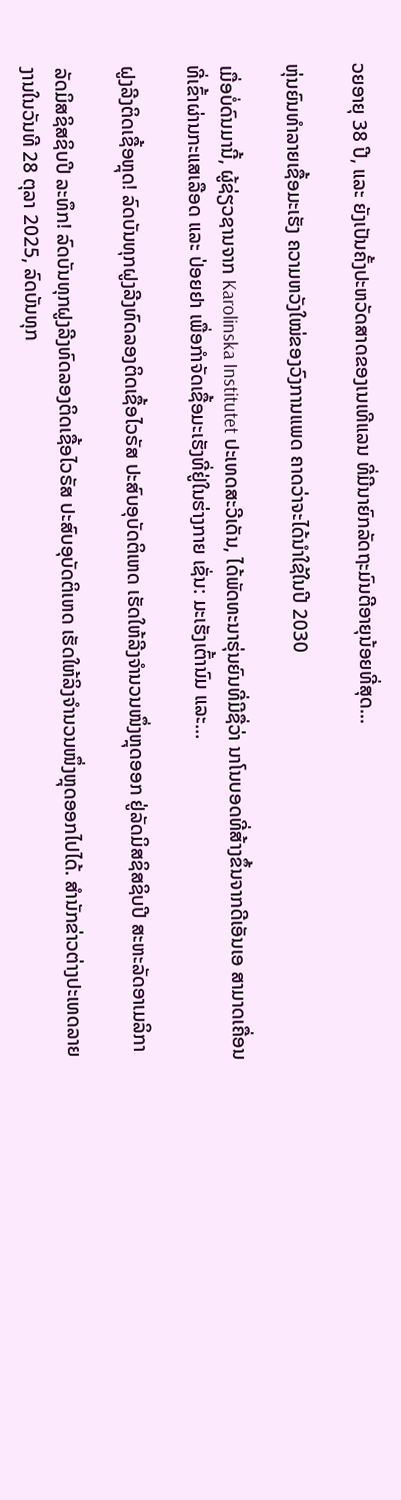ວຍອາຍຸ 38 ປີ, ແລະ ຍັງເປັນຄັ້ງປະຫວັດສາດຂອງເນເທີແລນ ທີ່ມີນາຍົກລັດຖະມົນຕີອາຍຸນ້ອຍທີ່ສຸດ...

ຫຸ່ນຍົນທຳລາຍເຊື້ອມະເຮັງ ຄວາມຫວັງໃໝ່ຂອງວົງການແພດ ຄາດວ່າຈະໄດ້ນໍາໃຊ້ໃນປີ 2030

ເມື່ອບໍ່ດົນມານີ້, ຜູ້ຊ່ຽວຊານຈາກ Karolinska Institutet ປະເທດສະວີເດັນ, ໄດ້ພັດທະນາຮຸ່ນຍົນທີ່ມີຊື່ວ່າ ນາໂນບອດທີ່ສ້າງຂຶ້ນຈາກດີເອັນເອ ສາມາດເຄື່ອນທີ່ເຂົ້າຜ່ານກະແສເລືອດ ແລະ ປ່ອຍຢາ ເພື່ອກຳຈັດເຊື້ອມະເຮັງທີ່ຢູ່ໃນຮ່າງກາຍ ເຊັ່ນ: ມະເຮັງເຕົ້ານົມ ແລະ...

ຝູງລີງຕິດເຊື້ອຫຼຸດ! ລົດບັນທຸກຝູງລີງທົດລອງຕິດເຊື້ອໄວຣັສ ປະສົບອຸບັດຕິເຫດ ເຮັດໃຫ້ລີງຈຳນວນໜຶ່ງຫຼຸດອອກ ຢູ່ລັດມິສຊິສຊິບປີ ສະຫະລັດອາເມລິກາ

ລັດມິສຊິສຊິບປີ ລະທຶກ! ລົດບັນທຸກຝູງລີງທົດລອງຕິດເຊື້ອໄວຣັສ ປະສົບອຸບັດຕິເຫດ ເຮັດໃຫ້ລິງຈຳນວນໜຶ່ງຫຼຸດອອກໄປໄດ້. ສຳນັກຂ່າວຕ່າງປະເທດລາຍງານໃນວັນທີ 28 ຕຸລາ 2025, ລົດບັນທຸກ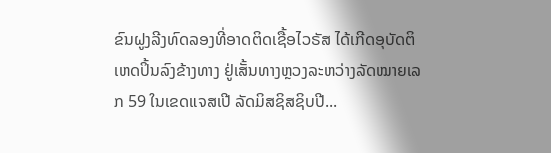ຂົນຝູງລີງທົດລອງທີ່ອາດຕິດເຊື້ອໄວຣັສ ໄດ້ເກີດອຸບັດຕິເຫດປິ້ນລົງຂ້າງທາງ ຢູ່ເສັ້ນທາງຫຼວງລະຫວ່າງລັດໝາຍເລກ 59 ໃນເຂດແຈສເປີ ລັດມິສຊິສຊິບປີ...